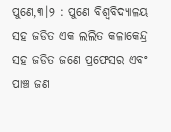ପୁଣେ,୩।୨ : ପୁଣେ ବିଶ୍ୱବିଦ୍ୟାଳୟ ସହ ଜଡିତ ଏକ ଲଲିତ କଳାକେନ୍ଦ୍ର ସହ ଜଡିତ ଜଣେ ପ୍ରଫେସର ଏବଂ ପାଞ୍ଚ ଜଣ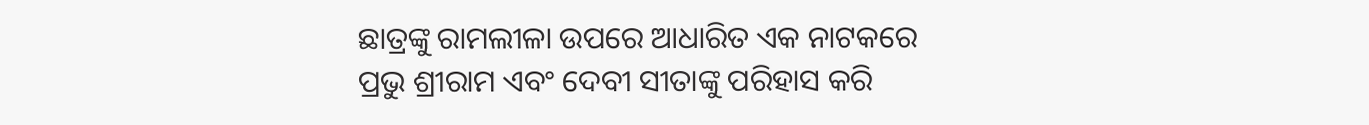ଛାତ୍ରଙ୍କୁ ରାମଲୀଳା ଉପରେ ଆଧାରିତ ଏକ ନାଟକରେ ପ୍ରଭୁ ଶ୍ରୀରାମ ଏବଂ ଦେବୀ ସୀତାଙ୍କୁ ପରିହାସ କରି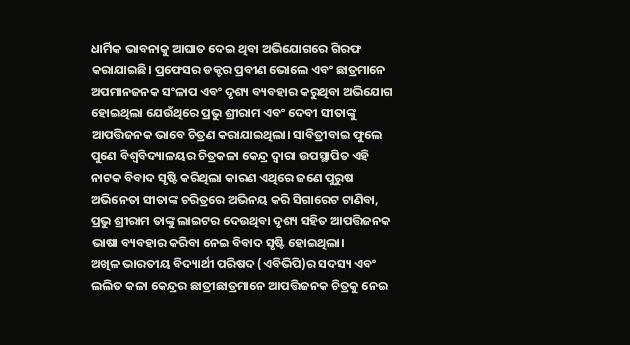ଧାର୍ମିକ ଭାବନାକୁ ଆଘାତ ଦେଇ ଥିବା ଅଭିଯୋଗରେ ଗିରଫ କରାଯାଇଛି। ପ୍ରଫେସର ଡକ୍ଟର ପ୍ରବୀଣ ଭୋଲେ ଏବଂ ଛାତ୍ରମାନେ ଅପମାନଜନକ ସଂଳାପ ଏବଂ ଦୃଶ୍ୟ ବ୍ୟବହାର କରୁଥିବା ଅଭିଯୋଗ ହୋଇଥିଲା ଯେଉଁଥିରେ ପ୍ରଭୁ ଶ୍ରୀରାମ ଏବଂ ଦେବୀ ସୀତାଙ୍କୁ ଆପତ୍ତିଜନକ ଭାବେ ଚିତ୍ରଣ କରାଯାଇଥିଲା। ସାବିତ୍ରୀବାଇ ଫୁଲେ ପୁଣେ ବିଶ୍ୱବିଦ୍ୟାଳୟର ଚିତ୍ରକଳା କେନ୍ଦ୍ର ଦ୍ୱାରା ଉପସ୍ଥାପିତ ଏହି ନାଟକ ବିବାଦ ସୃଷ୍ଟି କରିଥିଲା କାରଣ ଏଥିରେ ଜଣେ ପୁରୁଷ ଅଭିନେତା ସୀତାଙ୍କ ଚରିତ୍ରରେ ଅଭିନୟ କରି ସିଗାରେଟ ଟାଣିବା, ପ୍ରଭୁ ଶ୍ରୀରାମ ତାଙ୍କୁ ଲାଇଟର ଦେଉଥିବା ଦୃଶ୍ୟ ସହିତ ଆପତ୍ତିଜନକ ଭାଷା ବ୍ୟବହାର କରିବା ନେଇ ବିବାଦ ସୃଷ୍ଟି ହୋଇଥିଲା।
ଅଖିଳ ଭାରତୀୟ ବିଦ୍ୟାର୍ଥୀ ପରିଷଦ (ଏବିଭିପି)ର ସଦସ୍ୟ ଏବଂ ଲଲିତ କଳା କେନ୍ଦ୍ରର ଛାତ୍ରୀଛାତ୍ରମାନେ ଆପତ୍ତିଜନକ ଚିତ୍ରକୁ ନେଇ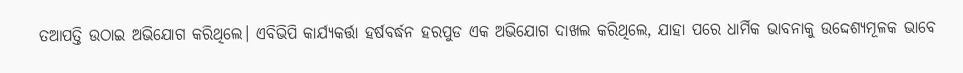ତଆପତ୍ତି ଉଠାଇ ଅଭିଯୋଗ କରିଥିଲେ। ଏବିଭିପି କାର୍ଯ୍ୟକର୍ତ୍ତା ହର୍ଷବର୍ଦ୍ଧନ ହରପୁଡ ଏକ ଅଭିଯୋଗ ଦାଖଲ କରିଥିଲେ, ଯାହା ପରେ ଧାର୍ମିକ ଭାବନାକୁ ଉଦ୍ଦେଶ୍ୟମୂଳକ ଭାବେ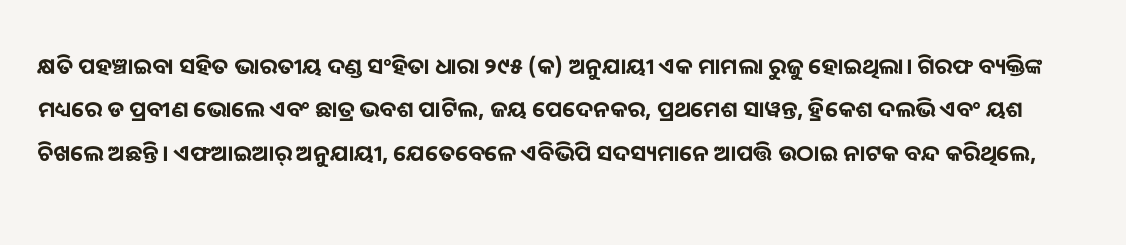କ୍ଷତି ପହଞ୍ଚାଇବା ସହିତ ଭାରତୀୟ ଦଣ୍ଡ ସଂହିତା ଧାରା ୨୯୫ (କ) ଅନୁଯାୟୀ ଏକ ମାମଲା ରୁଜୁ ହୋଇଥିଲା। ଗିରଫ ବ୍ୟକ୍ତିଙ୍କ ମଧ୍ୟରେ ଡ ପ୍ରବୀଣ ଭୋଲେ ଏବଂ ଛାତ୍ର ଭବଶ ପାଟିଲ, ଜୟ ପେଦେନକର, ପ୍ରଥମେଶ ସାୱନ୍ତ, ହ୍ରିକେଶ ଦଲଭି ଏବଂ ୟଶ ଚିଖଲେ ଅଛନ୍ତି। ଏଫଆଇଆର୍ ଅନୁଯାୟୀ, ଯେତେବେଳେ ଏବିଭିପି ସଦସ୍ୟମାନେ ଆପତ୍ତି ଉଠାଇ ନାଟକ ବନ୍ଦ କରିଥିଲେ,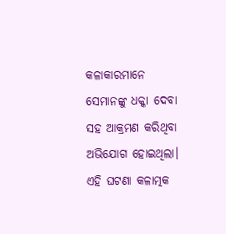କଳାକାରମାନେ ସେମାନଙ୍କୁ ଧକ୍କା ଦେବା ସହ ଆକ୍ରମଣ କରିଥିବା ଅଭିଯୋଗ ହୋଇଥିଲା।
ଏହି ଘଟଣା କଳାତ୍ମକ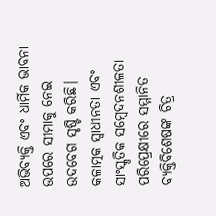ଅଭିବ୍ୟକ୍ତି ଏବଂ ଧାର୍ମିକ ଭାବନା ଉପରେ ସୀମାକୁ ନେଇ ଉଦବେଗ ସୃଷ୍ଟି କରିଛି। କଳାତ୍ମକ ସ୍ବାଧୀନତା ଏବଂ ସାଂସ୍କୃତିକ ସମ୍ବେଦନଶୀଳତା ପରିପ୍ରେକ୍ଷୀରେ ସମ୍ମାନିତ ବ୍ୟକ୍ତିବିଶେଷଙ୍କ ଚିତ୍ର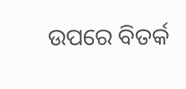ଉପରେ ବିତର୍କ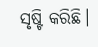ସୃଷ୍ଟି କରିଛି।